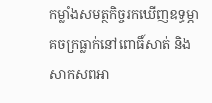កម្លាំងសមត្ថកិច្ចរកឃើញឧទ្ធម្ភាគចក្រធ្លាក់នៅពោធិ៍សាត់ និងសាកសពអា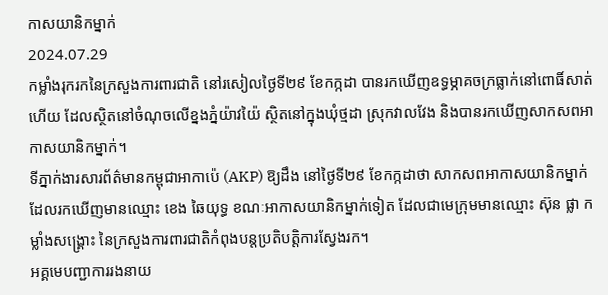កាសយានិកម្នាក់
2024.07.29
កម្លាំងរុករកនៃក្រសួងការពារជាតិ នៅរសៀលថ្ងៃទី២៩ ខែកក្កដា បានរកឃើញឧទ្ធម្ភាគចក្រធ្លាក់នៅពោធិ៍សាត់ហើយ ដែលស្ថិតនៅចំណុចលើខ្នងភ្នំយ៉ាវយ៉ៃ ស្ថិតនៅក្នុងឃុំថ្មដា ស្រុកវាលវែង និងបានរកឃើញសាកសពអាកាសយានិកម្នាក់។
ទីភ្នាក់ងារសារព័ត៌មានកម្ពុជាអាកាប៉េ (AKP) ឱ្យដឹង នៅថ្ងៃទី២៩ ខែកក្កដាថា សាកសពអាកាសយានិកម្នាក់ ដែលរកឃើញមានឈ្មោះ ខេង ឆៃយុទ្ធ ខណៈអាកាសយានិកម្នាក់ទៀត ដែលជាមេក្រុមមានឈ្មោះ ស៊ុន ផ្លា កម្លាំងសង្គ្រោះ នៃក្រសួងការពារជាតិកំពុងបន្តប្រតិបត្តិការស្វែងរក។
អគ្គមេបញ្ជាការរងនាយ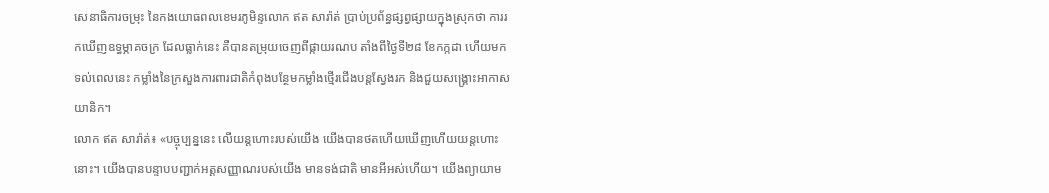សេនាធិការចម្រុះ នៃកងយោធពលខេមរភូមិន្ទលោក ឥត សារ៉ាត់ ប្រាប់ប្រព័ន្ធផ្សព្វផ្សាយក្នុងស្រុកថា ការរកឃើញឧទ្ធម្ភាគចក្រ ដែលធ្លាក់នេះ គឺបានតម្រុយចេញពីផ្កាយរណប តាំងពីថ្ងៃទី២៨ ខែកក្កដា ហើយមកទល់ពេលនេះ កម្លាំងនៃក្រសួងការពារជាតិកំពុងបន្ថែមកម្លាំងថ្មើរជើងបន្តស្វែងរក និងជួយសង្គ្រោះអាកាសយានិក។
លោក ឥត សារ៉ាត់៖ «បច្ចុប្បន្ននេះ លើយន្តហោះរបស់យើង យើងបានថតហើយឃើញហើយយន្តហោះនោះ។ យើងបានបន្ទាបបញ្ជាក់អត្តសញ្ញាណរបស់យើង មានទង់ជាតិ មានអីអស់ហើយ។ យើងព្យាយាម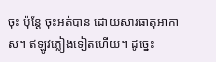ចុះ ប៉ុន្តែ ចុះអត់បាន ដោយសារធាតុអាកាស។ ឥឡូវភ្លៀងទៀតហើយ។ ដូច្នេះ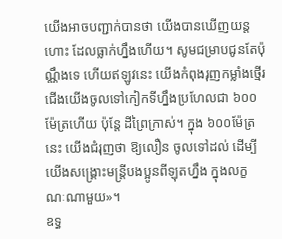យើងអាចបញ្ជាក់បានថា យើងបានឃើញយន្តហោះ ដែលធ្លាក់ហ្នឹងហើយ។ សូមជម្រាបជូនតែប៉ុណ្ណឹងទេ ហើយឥឡូវនេះ យើងកំពុងរុញកម្លាំងថ្មើរជើងយើងចូលទៅកៀកទីហ្នឹងប្រហែលជា ៦០០ម៉ែត្រហើយ ប៉ុន្តែ ដីព្រៃក្រាស់។ ក្នុង ៦០០ម៉ែត្រនេះ យើងជំរុញថា ឱ្យលឿន ចូលទៅដល់ ដើម្បីយើងសង្គ្រោះមន្ត្រីបងប្អូនពីឡុតហ្នឹង ក្នុងលក្ខណៈណាមួយ»។
ឧទ្ធ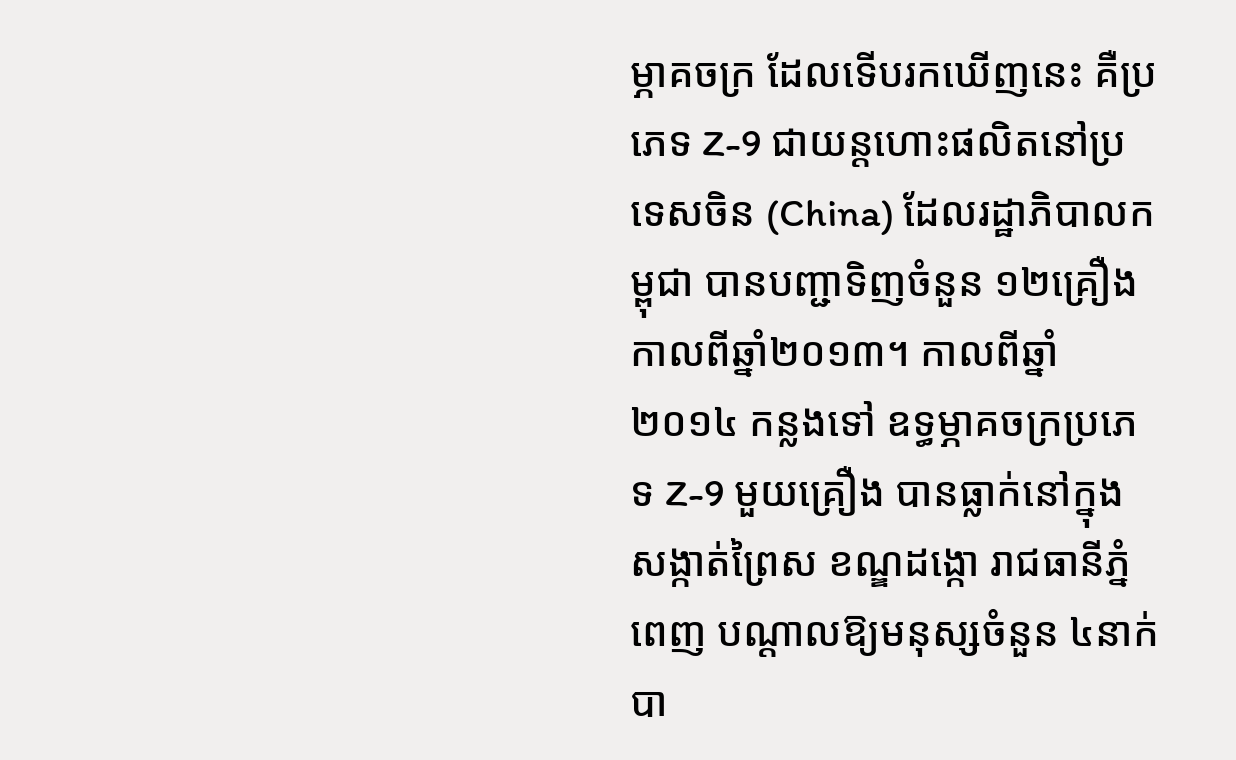ម្ភាគចក្រ ដែលទើបរកឃើញនេះ គឺប្រភេទ Z-9 ជាយន្តហោះផលិតនៅប្រទេសចិន (China) ដែលរដ្ឋាភិបាលកម្ពុជា បានបញ្ជាទិញចំនួន ១២គ្រឿង កាលពីឆ្នាំ២០១៣។ កាលពីឆ្នាំ២០១៤ កន្លងទៅ ឧទ្ធម្ភាគចក្រប្រភេទ Z-9 មួយគ្រឿង បានធ្លាក់នៅក្នុងសង្កាត់ព្រៃស ខណ្ឌដង្កោ រាជធានីភ្នំពេញ បណ្ដាលឱ្យមនុស្សចំនួន ៤នាក់ បា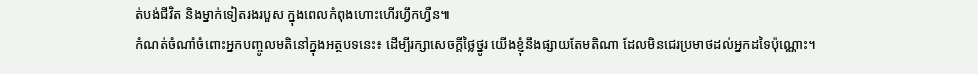ត់បង់ជីវិត និងម្នាក់ទៀតរងរបួស ក្នុងពេលកំពុងហោះហើរហ្វឹកហ្វឺន៕
កំណត់ចំណាំចំពោះអ្នកបញ្ចូលមតិនៅក្នុងអត្ថបទនេះ៖ ដើម្បីរក្សាសេចក្ដីថ្លៃថ្នូរ យើងខ្ញុំនឹងផ្សាយតែមតិណា ដែលមិនជេរប្រមាថដល់អ្នកដទៃប៉ុណ្ណោះ។